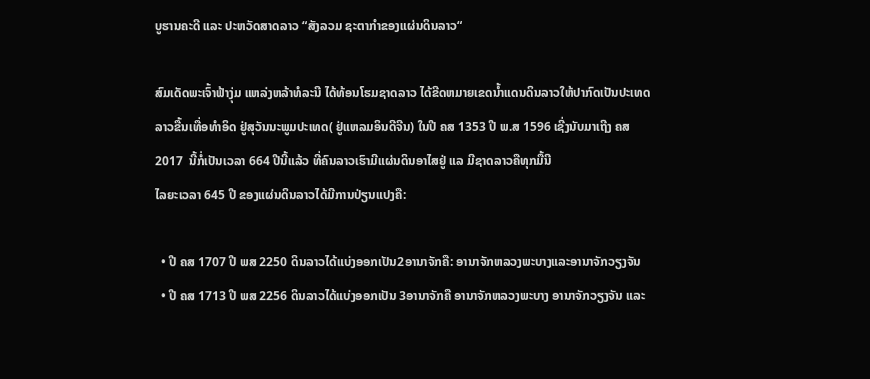ບູຮານຄະດີ ແລະ ປະຫວັດສາດລາວ “ສັງລວມ ຊະຕາກຳຂອງແຜ່ນດິນລາວ“

ສົມເດັດພະເຈົ້າຟ້າງຸ່ມ ແຫລ່ງຫລ້າທໍລະນີ ໄດ້ທ້ອນໂຮມຊາດລາວ ໄດ້ຂີດຫມາຍເຂດນ້ຳແດນດິນລາວໃຫ້ປາກົດເປັນປະເທດລາວຂື້ນເທື່ອທຳອິດ ຢູ່ສຸວັນນະພູມປະເທດ( ຢູ່ແຫລມອິນດີຈີນ) ໃນປີ ຄສ 1353 ປີ ພ.ສ 1596 ເຊີ່ງນັບມາເຖີງ ຄສ 2017  ນີ້ກໍ່ເປັນເວລາ 664 ປີນີ້ແລ້ວ ທີ່ຄົນລາວເຮົາມີແຜ່ນດິນອາໄສຢູ່ ແລ ມີຊາດລາວຄືທຸກມື້ນີ
ໄລຍະເວລາ 645 ປີ ຂອງແຜ່ນດິນລາວໄດ້ມີການປ່ຽນແປງຄື:

  • ປີ ຄສ 1707 ປີ ພສ 2250 ດິນລາວໄດ້ແບ່ງອອກເປັນ2ອານາຈັກຄື: ອານາຈັກຫລວງພະບາງແລະອານາຈັກວຽງຈັນ
  • ປີ ຄສ 1713 ປີ ພສ 2256 ດິນລາວໄດ້ແບ່ງອອກເປັນ 3ອານາຈັກຄື ອານາຈັກຫລວງພະບາງ ອານາຈັກວຽງຈັນ ແລະ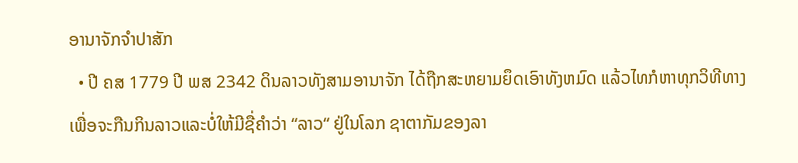ອານາຈັກຈຳປາສັກ
  • ປີ ຄສ 1779 ປີ ພສ 2342 ດິນລາວທັງສາມອານາຈັກ ໄດ້ຖືກສະຫຍາມຍຶດເອົາທັງຫມົດ ແລ້ວໄທກໍຫາທຸກວິທີທາງເພື່ອຈະກືນກິນລາວແລະບໍ່ໃຫ້ມີຊື່ຄຳວ່າ “ລາວ“ ຢູ່ໃນໂລກ ຊາຕາກັມຂອງລາ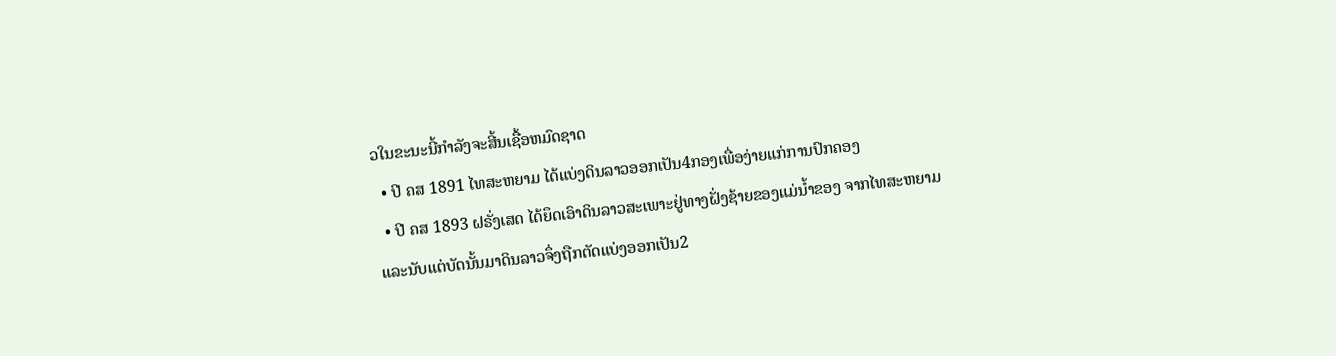ວໃນຂະນະນີ້ກຳລັງຈະສີ້ນເຊື້ອຫມົດຊາດ
  • ປີ ຄສ 1891 ໄທສະຫຍາມ ໄດ້ແບ່ງດິນລາວອອກເປັນ4ກອງເພື່ອງ່າຍແກ່ການປົກຄອງ
  • ປີ ຄສ 1893 ຝຣັ່ງເສດ ໄດ້ຍຶດເອົາດິນລາວສະເພາະຢູ່ທາງຝັ່ງຊ້າຍຂອງແມ່ນ້ຳຂອງ ຈາກໄທສະຫຍາມແລະນັບແຕ່ບັດນັ້ນມາດິນລາວຈຶ່ງຖືກຕັດແບ່ງອອກເປັນ2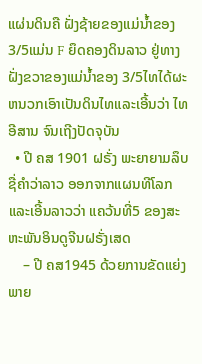ແຜ່ນດິນຄື ຝັ່ງຊ້າຍຂອງແມ່ນ້ຳຂອງ 3/5ແມ່ນ F ຍຶດຄອງດິນລາວ ຢູ່ທາງຝັ່ງຂວາຂອງແມ່ນ້ຳຂອງ 3/5ໄທໄດ້ຜະຫນວກເອົາເປັນດິນໄທແລະເອີ້ນວ່າ ໄທອີສານ ຈົນເຖີງປັດຈຸບັນ
  • ປີ ຄສ 1901 ຝຣັ່ງ ພະຍາຍາມລຶບຊື່ຄຳວ່າລາວ ອອກຈາກແຜນທີໂລກ ແລະເອີ້ນລາວວ່າ ແຄວ້ນທີ່5 ຂອງສະຫະພັນອິນດູຈີນຝຣັ່ງເສດ
    – ປີ ຄສ1945 ດ້ວຍການຂັດແຍ່ງພາຍ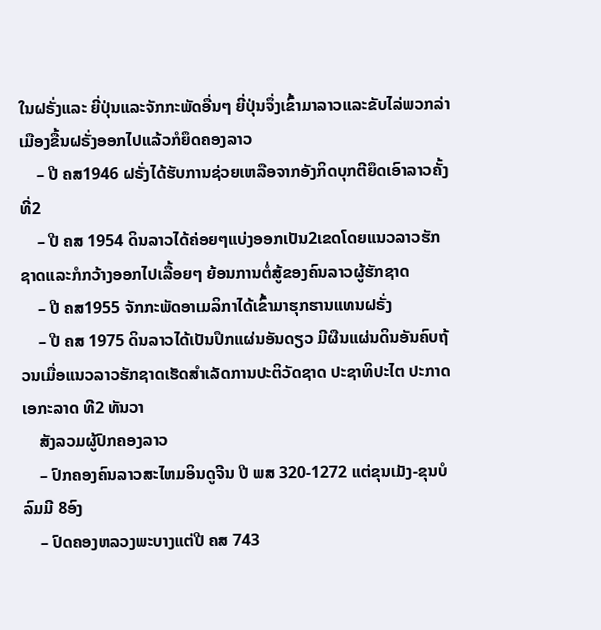ໃນຝຣັ່ງແລະ ຍີ່ປຸ່ນແລະຈັກກະພັດອື່ນໆ ຍີ່ປຸ່ນຈຶ່ງເຂົ້າມາລາວແລະຂັບໄລ່ພວກລ່າເມືອງຂື້ນຝຣັ່ງອອກໄປແລ້ວກໍຍຶດຄອງລາວ
    – ປີ ຄສ1946 ຝຣັ່ງໄດ້ຮັບການຊ່ວຍເຫລືອຈາກອັງກິດບຸກຕີຍຶດເອົາລາວຄັ້ງທີ່2
    – ປີ ຄສ 1954 ດິນລາວໄດ້ຄ່ອຍໆແບ່ງອອກເປັນ2ເຂດໂດຍແນວລາວຮັກຊາດແລະກໍກວ້າງອອກໄປເລື້ອຍໆ ຍ້ອນການຕໍ່ສູ້ຂອງຄົນລາວຜູ້ຮັກຊາດ
    – ປີ ຄສ1955 ຈັກກະພັດອາເມລິກາໄດ້ເຂົ້າມາຮຸກຮານແທນຝຣັ່ງ
    – ປີ ຄສ 1975 ດິນລາວໄດ້ເປັນປຶກແຜ່ນອັນດຽວ ມີຜືນແຜ່ນດິນອັນຄົບຖ້ວນເມື່ອແນວລາວຮັກຊາດເຮັດສຳເລັດການປະຕິວັດຊາດ ປະຊາທິປະໄຕ ປະກາດເອກະລາດ ທີ2 ທັນວາ
    ສັງລວມຜູ້ປົກຄອງລາວ
    – ປົກຄອງຄົນລາວສະໄຫມອິນດູຈີນ ປີ ພສ 320-1272 ແຕ່ຂຸນເມັງ-ຂຸນບໍລົມມີ 8ອົງ
    – ປົດຄອງຫລວງພະບາງແຕ່ປີ ຄສ 743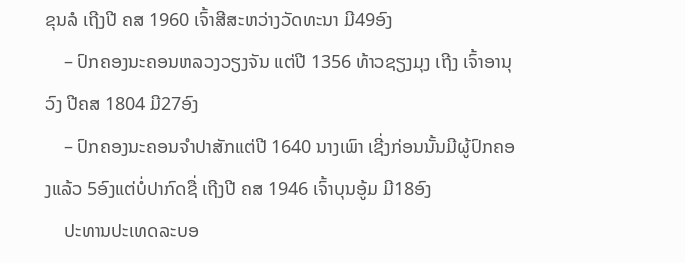ຂຸນລໍ ເຖີງປີ ຄສ 1960 ເຈົ້າສີສະຫວ່າງວັດທະນາ ມີ49ອົງ
    – ປົກຄອງນະຄອນຫລວງວຽງຈັນ ແຕ່ປີ 1356 ທ້າວຊຽງມຸງ ເຖີງ ເຈົ້າອານຸວົງ ປີຄສ 1804 ມີ27ອົງ
    – ປົກຄອງນະຄອນຈຳປາສັກແຕ່ປີ 1640 ນາງເພົາ ເຊີ່ງກ່ອນນັ້ນມີຜູ້ປົກຄອງແລ້ວ 5ອົງແຕ່ບໍ່ປາກົດຊື່ ເຖີງປີ ຄສ 1946 ເຈົ້າບຸນອູ້ມ ມີ18ອົງ
    ປະທານປະເທດລະບອ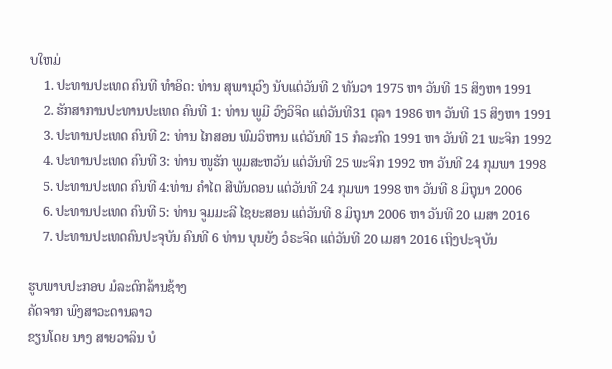ບໃຫມ່
    1. ປະທານປະເທດ ຄົນທີ ທຳອິດ: ທ່ານ ສຸພານຸວົງ ນັບແຕ່ວັນທີ 2 ທັນວາ 1975 ຫາ ວັນທີ 15 ສິງຫາ 1991
    2. ຮັກສາການປະທານປະເທດ ຄົນທີ 1: ທ່ານ ພູມີ ວົງວິຈິດ ແຕ່ວັນທີ31 ຕຸລາ 1986 ຫາ ວັນທີ 15 ສິງຫາ 1991
    3. ປະທານປະເທດ ຄົນທີ 2: ທ່ານ ໄກສອນ ພົມວິຫານ ແຕ່ວັນທີ 15 ກໍລະກົດ 1991 ຫາ ວັນທີ 21 ພະຈິກ 1992
    4. ປະທານປະເທດ ຄົນທີ 3: ທ່ານ ໜູຮັກ ພູມສະຫວັນ ແຕ່ວັນທີ 25 ພະຈິກ 1992 ຫາ ວັນທີ 24 ກຸມພາ 1998
    5. ປະທານປະເທດ ຄົນທີ 4:ທ່ານ ຄຳໄຕ ສີພັນດອນ ແຕ່ວັນທີ 24 ກຸມພາ 1998 ຫາ ວັນທີ 8 ມິຖຸນາ 2006
    6. ປະທານປະເທດ ຄົນທີ 5: ທ່ານ ຈູມມະລີ ໄຊຍະສອນ ແຕ່ວັນທີ 8 ມິຖຸນາ 2006 ຫາ ວັນທີ 20 ເມສາ 2016
    7. ປະທານປະເທດຄົນປະຈຸບັນ ຄົນທີ 6 ທ່ານ ບຸນຍັງ ວໍຣະຈິດ ແຕ່ວັນທີ 20 ເມສາ 2016 ເຖິງປະຈຸບັນ

ຮູບພາບປະກອບ ມໍລະດົກລ້ານຊ້າງ
ຄັດຈາກ ພົງສາວະດານລາວ
ຂຽນໂດຍ ນາງ ສາຍວາລິນ ບໍ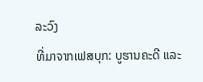ລະວົງ
ທີ່ມາຈາກເຟສບຸກ: ບູຮານຄະດີ ແລະ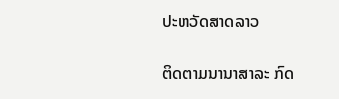ປະຫວັດສາດລາວ

ຕິດຕາມນານາສາລະ ກົດ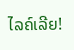ໄລຄ໌ເລີຍ!